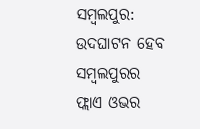ସମ୍ବଲପୁର: ଉଦଘାଟନ ହେବ ସମ୍ବଲପୁରର ଫ୍ଲାଏ ଓଭର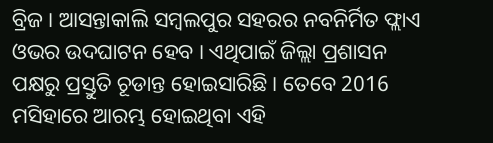ବ୍ରିଜ । ଆସନ୍ତାକାଲି ସମ୍ବଲପୁର ସହରର ନବନିର୍ମିତ ଫ୍ଲାଏ ଓଭର ଉଦଘାଟନ ହେବ । ଏଥିପାଇଁ ଜିଲ୍ଲା ପ୍ରଶାସନ ପକ୍ଷରୁ ପ୍ରସ୍ତୁତି ଚୂଡାନ୍ତ ହୋଇସାରିଛି । ତେବେ 2016 ମସିହାରେ ଆରମ୍ଭ ହୋଇଥିବା ଏହି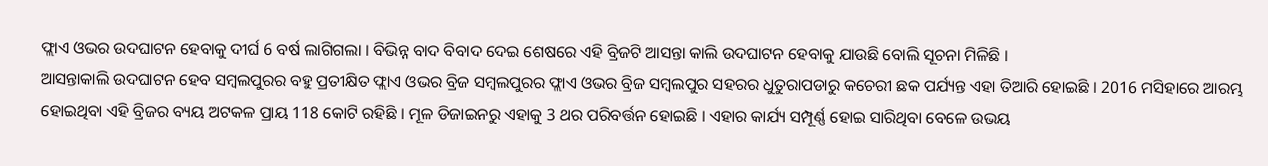ଫ୍ଲାଏ ଓଭର ଉଦଘାଟନ ହେବାକୁ ଦୀର୍ଘ 6 ବର୍ଷ ଲାଗିଗଲା । ବିଭିନ୍ନ ବାଦ ବିବାଦ ଦେଇ ଶେଷରେ ଏହି ବ୍ରିଜଟି ଆସନ୍ତା କାଲି ଉଦଘାଟନ ହେବାକୁ ଯାଉଛି ବୋଲି ସୂଚନା ମିଳିଛି ।
ଆସନ୍ତାକାଲି ଉଦଘାଟନ ହେବ ସମ୍ବଲପୁରର ବହୁ ପ୍ରତୀକ୍ଷିତ ଫ୍ଲାଏ ଓଭର ବ୍ରିଜ ସମ୍ବଲପୁରର ଫ୍ଲାଏ ଓଭର ବ୍ରିଜ ସମ୍ବଲପୁର ସହରର ଧୁତୁରାପଡାରୁ କଚେରୀ ଛକ ପର୍ଯ୍ୟନ୍ତ ଏହା ତିଆରି ହୋଇଛି । 2016 ମସିହାରେ ଆରମ୍ଭ ହୋଇଥିବା ଏହି ବ୍ରିଜର ବ୍ୟୟ ଅଟକଳ ପ୍ରାୟ 118 କୋଟି ରହିଛି । ମୂଳ ଡିଜାଇନରୁ ଏହାକୁ 3 ଥର ପରିବର୍ତ୍ତନ ହୋଇଛି । ଏହାର କାର୍ଯ୍ୟ ସମ୍ପୂର୍ଣ୍ଣ ହୋଇ ସାରିଥିବା ବେଳେ ଉଭୟ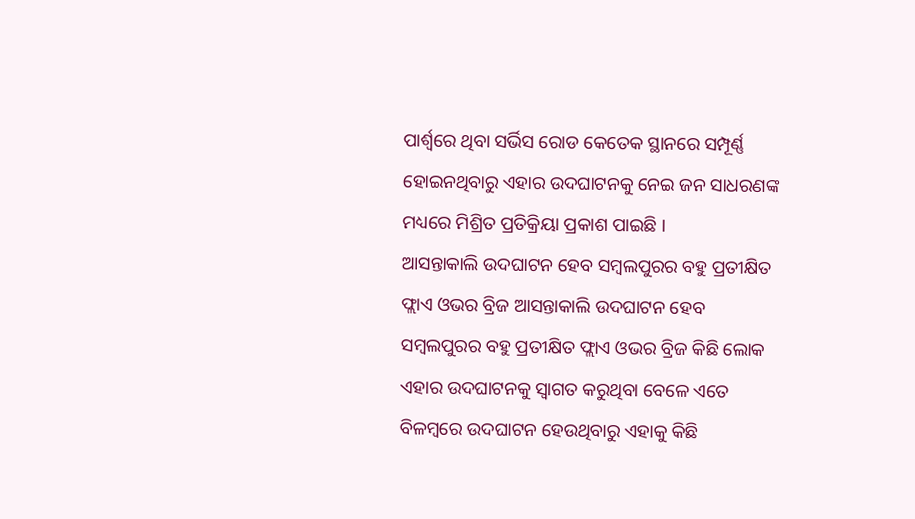ପାର୍ଶ୍ଵରେ ଥିବା ସର୍ଭିସ ରୋଡ କେତେକ ସ୍ଥାନରେ ସମ୍ପୂର୍ଣ୍ଣ ହୋଇନଥିବାରୁ ଏହାର ଉଦଘାଟନକୁ ନେଇ ଜନ ସାଧରଣଙ୍କ ମଧ୍ୟରେ ମିଶ୍ରିତ ପ୍ରତିକ୍ରିୟା ପ୍ରକାଶ ପାଇଛି ।
ଆସନ୍ତାକାଲି ଉଦଘାଟନ ହେବ ସମ୍ବଲପୁରର ବହୁ ପ୍ରତୀକ୍ଷିତ ଫ୍ଲାଏ ଓଭର ବ୍ରିଜ ଆସନ୍ତାକାଲି ଉଦଘାଟନ ହେବ ସମ୍ବଲପୁରର ବହୁ ପ୍ରତୀକ୍ଷିତ ଫ୍ଲାଏ ଓଭର ବ୍ରିଜ କିଛି ଲୋକ ଏହାର ଉଦଘାଟନକୁ ସ୍ୱାଗତ କରୁଥିବା ବେଳେ ଏତେ ବିଳମ୍ବରେ ଉଦଘାଟନ ହେଉଥିବାରୁ ଏହାକୁ କିଛି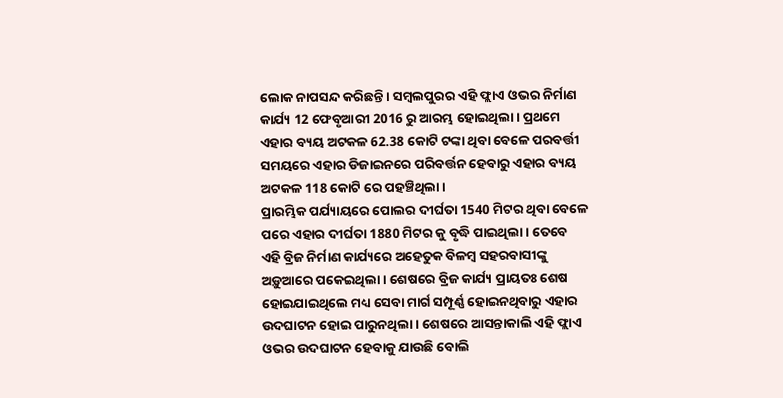ଲୋକ ନାପସନ୍ଦ କରିଛନ୍ତି । ସମ୍ବଲପୁରର ଏହି ଫ୍ଲାଏ ଓଭର ନିର୍ମାଣ କାର୍ଯ୍ୟ 12 ଫେବୃଆରୀ 2016 ରୁ ଆରମ୍ଭ ହୋଇଥିଲା । ପ୍ରଥମେ ଏହାର ବ୍ୟୟ ଅଟକଳ 62.38 କୋଟି ଟଙ୍କା ଥିବା ବେଳେ ପରବର୍ତ୍ତୀ ସମୟରେ ଏହାର ଡିଜାଇନରେ ପରିବର୍ତ୍ତନ ହେବାରୁ ଏହାର ବ୍ୟୟ ଅଟକଳ 118 କୋଟି ରେ ପହଞ୍ଚିଥିଲା ।
ପ୍ରାରମ୍ଭିକ ପର୍ଯ୍ୟାୟରେ ପୋଲର ଦୀର୍ଘତା 1540 ମିଟର ଥିବା ବେଳେ ପରେ ଏହାର ଦୀର୍ଘତା 1880 ମିଟର କୁ ବୃଦ୍ଧି ପାଇଥିଲା । ତେବେ ଏହି ବ୍ରିଜ ନିର୍ମାଣ କାର୍ଯ୍ୟରେ ଅହେତୁକ ବିଳମ୍ବ ସହରବାସୀଙ୍କୁ ଅଡ଼ୁଆରେ ପକେଇଥିଲା । ଶେଷରେ ବ୍ରିଜ କାର୍ଯ୍ୟ ପ୍ରାୟତଃ ଶେଷ ହୋଇଯାଇଥିଲେ ମଧ୍ୟ ସେବା ମାର୍ଗ ସମ୍ପୂର୍ଣ୍ଣ ହୋଇନଥିବାରୁ ଏହାର ଉଦଘାଟନ ହୋଇ ପାରୁନଥିଲା । ଶେଷରେ ଆସନ୍ତାକାଲି ଏହି ଫ୍ଲାଏ ଓଭର ଉଦଘାଟନ ହେବାକୁ ଯାଉଛି ବୋଲି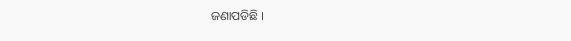ଜଣାପଡିଛି ।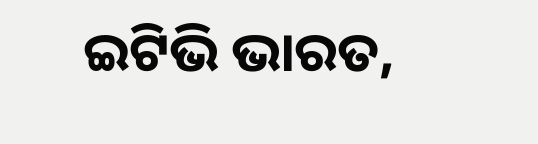ଇଟିଭି ଭାରତ,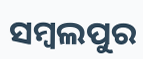ସମ୍ବଲପୁର